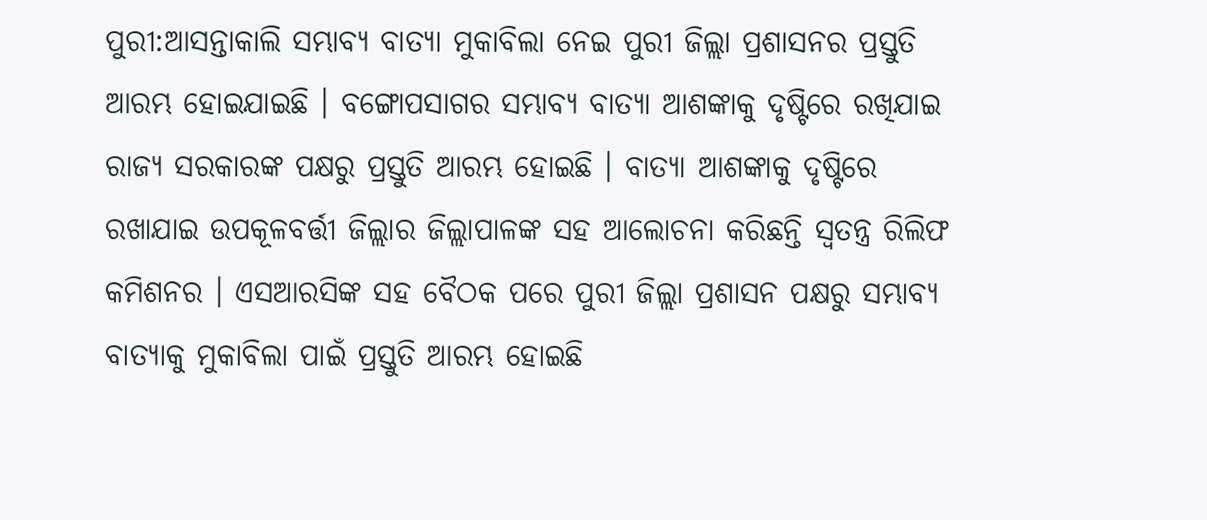ପୁରୀ:ଆସନ୍ତାକାଲି ସମ୍ଭାବ୍ୟ ବାତ୍ୟା ମୁକାବିଲା ନେଇ ପୁରୀ ଜିଲ୍ଲା ପ୍ରଶାସନର ପ୍ରସ୍ତୁତି ଆରମ୍ଭ ହୋଇଯାଇଛି । ବଙ୍ଗୋପସାଗର ସମ୍ଭାବ୍ୟ ବାତ୍ୟା ଆଶଙ୍କାକୁ ଦୃଷ୍ଟିରେ ରଖିଯାଇ ରାଜ୍ୟ ସରକାରଙ୍କ ପକ୍ଷରୁ ପ୍ରସ୍ତୁତି ଆରମ୍ଭ ହୋଇଛି । ବାତ୍ୟା ଆଶଙ୍କାକୁ ଦୃଷ୍ଟିରେ ରଖାଯାଇ ଉପକୂଳବର୍ତ୍ତୀ ଜିଲ୍ଲାର ଜିଲ୍ଲାପାଳଙ୍କ ସହ ଆଲୋଚନା କରିଛନ୍ତି ସ୍ୱତନ୍ତ୍ର ରିଲିଫ କମିଶନର । ଏସଆରସିଙ୍କ ସହ ବୈଠକ ପରେ ପୁରୀ ଜିଲ୍ଲା ପ୍ରଶାସନ ପକ୍ଷରୁ ସମ୍ଭାବ୍ୟ ବାତ୍ୟାକୁ ମୁକାବିଲା ପାଇଁ ପ୍ରସ୍ତୁତି ଆରମ୍ଭ ହୋଇଛି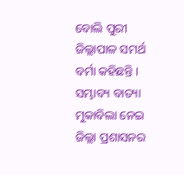ବୋଲି ପୁରୀ ଜିଲ୍ଲାପାଳ ସମର୍ଥ ବର୍ମା କହିଛନ୍ତି ।
ସମ୍ଭାବ୍ୟ ବାତ୍ୟା ମୁକାବିଲା ନେଇ ଜିଲ୍ଲା ପ୍ରଶାସନର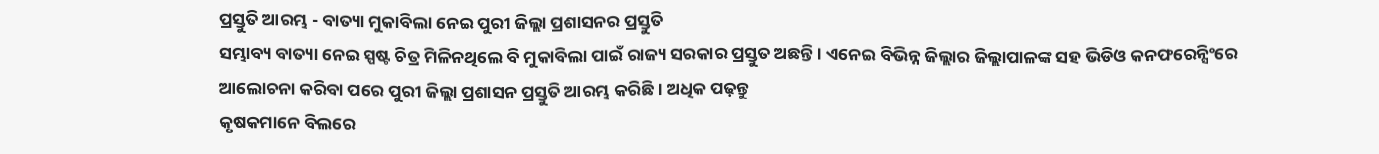ପ୍ରସ୍ତୁତି ଆରମ୍ଭ - ବାତ୍ୟା ମୁକାବିଲା ନେଇ ପୁରୀ ଜିଲ୍ଲା ପ୍ରଶାସନର ପ୍ରସ୍ତୁତି
ସମ୍ଭାବ୍ୟ ବାତ୍ୟା ନେଇ ସ୍ପଷ୍ଟ ଚିତ୍ର ମିଳିନଥିଲେ ବି ମୁକାବିଲା ପାଇଁ ରାଜ୍ୟ ସରକାର ପ୍ରସ୍ତୁତ ଅଛନ୍ତି । ଏନେଇ ବିଭିନ୍ନ ଜିଲ୍ଲାର ଜିଲ୍ଲାପାଳଙ୍କ ସହ ଭିଡିଓ କନଫରେନ୍ସିଂରେ ଆଲୋଚନା କରିବା ପରେ ପୁରୀ ଜିଲ୍ଲା ପ୍ରଶାସନ ପ୍ରସ୍ତୁତି ଆରମ୍ଭ କରିଛି । ଅଧିକ ପଢ଼ନ୍ତୁ
କୃଷକମାନେ ବିଲରେ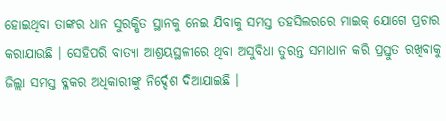ହୋଇଥିବା ତାଙ୍କର ଧାନ ସୁରକ୍ଷିତ ସ୍ଥାନକୁ ନେଇ ଯିବାକୁ ସମସ୍ତ ତହସିଲରରେ ମାଇକ୍ ଯୋଗେ ପ୍ରଚାର କରାଯାଉଛି । ସେହିପରି ବାତ୍ୟା ଆଶ୍ରୟସ୍ଥଳୀରେ ଥିବା ଅସୁବିଧା ତୁରନ୍ତ ସମାଧାନ କରି ପ୍ରସ୍ତୁତ ରଖିବାକୁ ଜିଲ୍ଲା ସମସ୍ତ ବ୍ଳକର ଅଧିକାରୀଙ୍କୁ ନିର୍ଦ୍ଦେଶ ଦିଆଯାଇଛି ।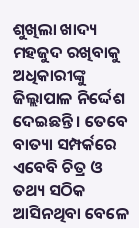ଶୁଖିଲା ଖାଦ୍ୟ ମହଜୁଦ ରଖିବାକୁ ଅଧିକାରୀଙ୍କୁ ଜିଲ୍ଲାପାଳ ନିର୍ଦ୍ଦେଶ ଦେଇଛନ୍ତି । ତେବେ ବାତ୍ୟା ସମ୍ପର୍କରେ ଏବେବି ଚିତ୍ର ଓ ତଥ୍ୟ ସଠିକ ଆସିନଥିବା ବେଳେ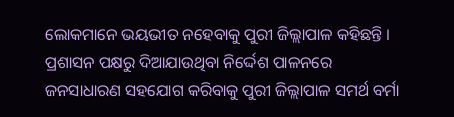ଲୋକମାନେ ଭୟଭୀତ ନହେବାକୁ ପୁରୀ ଜିଲ୍ଲାପାଳ କହିଛନ୍ତି । ପ୍ରଶାସନ ପକ୍ଷରୁ ଦିଆଯାଉଥିବା ନିର୍ଦ୍ଦେଶ ପାଳନରେ ଜନସାଧାରଣ ସହଯୋଗ କରିବାକୁ ପୁରୀ ଜିଲ୍ଲାପାଳ ସମର୍ଥ ବର୍ମା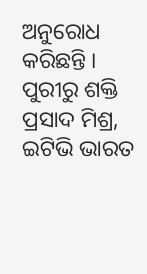ଅନୁରୋଧ କରିଛନ୍ତି ।
ପୁରୀରୁ ଶକ୍ତି ପ୍ରସାଦ ମିଶ୍ର, ଇଟିଭି ଭାରତ